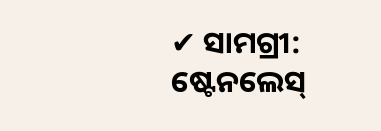✔ ସାମଗ୍ରୀ: ଷ୍ଟେନଲେସ୍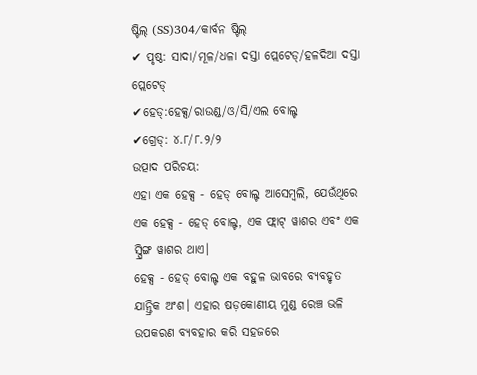ଷ୍ଟିଲ୍ (SS)304/କାର୍ବନ ଷ୍ଟିଲ୍
✔ ପୃଷ୍ଠ: ସାଦା/ମୂଳ/ଧଳା ଦସ୍ତା ପ୍ଲେଟେଡ୍/ହଳଦିଆ ଦସ୍ତା ପ୍ଲେଟେଡ୍
✔ହେଡ୍:ହେକ୍ସ/ରାଉଣ୍ଡ/ଓ/ସି/ଏଲ ବୋଲ୍ଟ
✔ଗ୍ରେଡ୍: ୪.୮/୮.୨/୨
ଉତ୍ପାଦ ପରିଚୟ:
ଏହା ଏକ ହେକ୍ସ - ହେଡ୍ ବୋଲ୍ଟ ଆସେମ୍ବଲି, ଯେଉଁଥିରେ ଏକ ହେକ୍ସ - ହେଡ୍ ବୋଲ୍ଟ, ଏକ ଫ୍ଲାଟ୍ ୱାଶର ଏବଂ ଏକ ସ୍ପ୍ରିଙ୍ଗ ୱାଶର ଥାଏ।
ହେକ୍ସ - ହେଡ୍ ବୋଲ୍ଟ ଏକ ବହୁଳ ଭାବରେ ବ୍ୟବହୃତ ଯାନ୍ତ୍ରିକ ଅଂଶ। ଏହାର ଷଡ଼କୋଣୀୟ ମୁଣ୍ଡ ରେଞ୍ଚ ଭଳି ଉପକରଣ ବ୍ୟବହାର କରି ସହଜରେ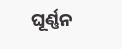ଘୂର୍ଣ୍ଣନ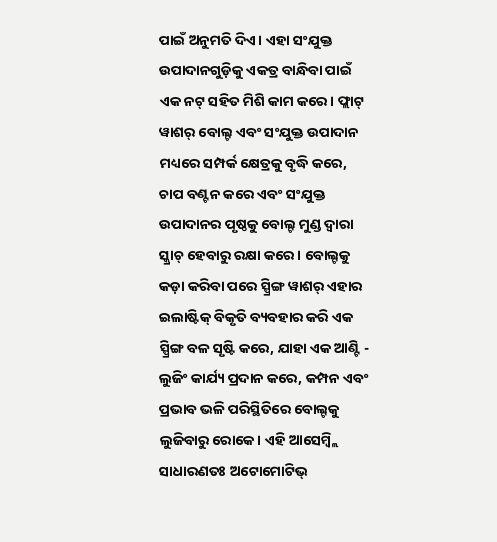ପାଇଁ ଅନୁମତି ଦିଏ। ଏହା ସଂଯୁକ୍ତ ଉପାଦାନଗୁଡ଼ିକୁ ଏକତ୍ର ବାନ୍ଧିବା ପାଇଁ ଏକ ନଟ୍ ସହିତ ମିଶି କାମ କରେ। ଫ୍ଲାଟ୍ ୱାଶର୍ ବୋଲ୍ଟ ଏବଂ ସଂଯୁକ୍ତ ଉପାଦାନ ମଧ୍ୟରେ ସମ୍ପର୍କ କ୍ଷେତ୍ରକୁ ବୃଦ୍ଧି କରେ, ଚାପ ବଣ୍ଟନ କରେ ଏବଂ ସଂଯୁକ୍ତ ଉପାଦାନର ପୃଷ୍ଠକୁ ବୋଲ୍ଟ ମୁଣ୍ଡ ଦ୍ୱାରା ସ୍କ୍ରାଚ୍ ହେବାରୁ ରକ୍ଷା କରେ। ବୋଲ୍ଟକୁ କଡ଼ା କରିବା ପରେ ସ୍ପ୍ରିଙ୍ଗ ୱାଶର୍ ଏହାର ଇଲାଷ୍ଟିକ୍ ବିକୃତି ବ୍ୟବହାର କରି ଏକ ସ୍ପ୍ରିଙ୍ଗ ବଳ ସୃଷ୍ଟି କରେ, ଯାହା ଏକ ଆଣ୍ଟି - ଲୁଜିଂ କାର୍ଯ୍ୟ ପ୍ରଦାନ କରେ, କମ୍ପନ ଏବଂ ପ୍ରଭାବ ଭଳି ପରିସ୍ଥିତିରେ ବୋଲ୍ଟକୁ ଲୁଜିବାରୁ ରୋକେ। ଏହି ଆସେମ୍ବ୍ଲି ସାଧାରଣତଃ ଅଟୋମୋଟିଭ୍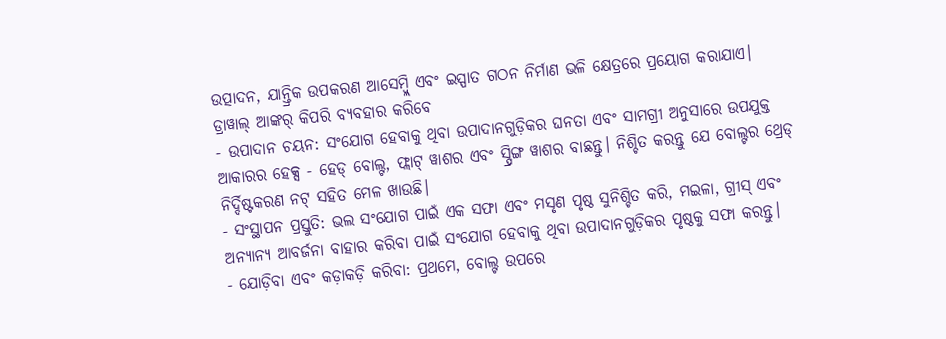ଉତ୍ପାଦନ, ଯାନ୍ତ୍ରିକ ଉପକରଣ ଆସେମ୍ବ୍ଲି ଏବଂ ଇସ୍ପାତ ଗଠନ ନିର୍ମାଣ ଭଳି କ୍ଷେତ୍ରରେ ପ୍ରୟୋଗ କରାଯାଏ।
ଡ୍ରାୱାଲ୍ ଆଙ୍କର୍ କିପରି ବ୍ୟବହାର କରିବେ
- ଉପାଦାନ ଚୟନ: ସଂଯୋଗ ହେବାକୁ ଥିବା ଉପାଦାନଗୁଡ଼ିକର ଘନତା ଏବଂ ସାମଗ୍ରୀ ଅନୁସାରେ ଉପଯୁକ୍ତ ଆକାରର ହେକ୍ସ - ହେଡ୍ ବୋଲ୍ଟ, ଫ୍ଲାଟ୍ ୱାଶର ଏବଂ ସ୍ପ୍ରିଙ୍ଗ ୱାଶର ବାଛନ୍ତୁ। ନିଶ୍ଚିତ କରନ୍ତୁ ଯେ ବୋଲ୍ଟର ଥ୍ରେଡ୍ ନିର୍ଦ୍ଦିଷ୍ଟକରଣ ନଟ୍ ସହିତ ମେଳ ଖାଉଛି।
- ସଂସ୍ଥାପନ ପ୍ରସ୍ତୁତି: ଭଲ ସଂଯୋଗ ପାଇଁ ଏକ ସଫା ଏବଂ ମସୃଣ ପୃଷ୍ଠ ସୁନିଶ୍ଚିତ କରି, ମଇଳା, ଗ୍ରୀସ୍ ଏବଂ ଅନ୍ୟାନ୍ୟ ଆବର୍ଜନା ବାହାର କରିବା ପାଇଁ ସଂଯୋଗ ହେବାକୁ ଥିବା ଉପାଦାନଗୁଡ଼ିକର ପୃଷ୍ଠକୁ ସଫା କରନ୍ତୁ।
- ଯୋଡ଼ିବା ଏବଂ କଡ଼ାକଡ଼ି କରିବା: ପ୍ରଥମେ, ବୋଲ୍ଟ ଉପରେ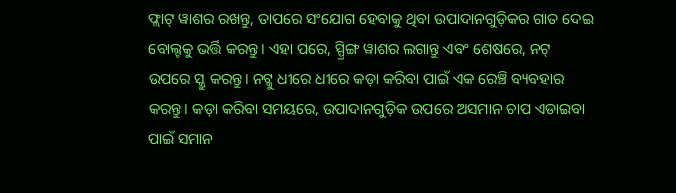ଫ୍ଲାଟ୍ ୱାଶର ରଖନ୍ତୁ, ତାପରେ ସଂଯୋଗ ହେବାକୁ ଥିବା ଉପାଦାନଗୁଡ଼ିକର ଗାତ ଦେଇ ବୋଲ୍ଟକୁ ଭର୍ତ୍ତି କରନ୍ତୁ। ଏହା ପରେ, ସ୍ପ୍ରିଙ୍ଗ ୱାଶର ଲଗାନ୍ତୁ ଏବଂ ଶେଷରେ, ନଟ୍ ଉପରେ ସ୍କ୍ରୁ କରନ୍ତୁ। ନଟ୍କୁ ଧୀରେ ଧୀରେ କଡ଼ା କରିବା ପାଇଁ ଏକ ରେଞ୍ଚି ବ୍ୟବହାର କରନ୍ତୁ। କଡ଼ା କରିବା ସମୟରେ, ଉପାଦାନଗୁଡ଼ିକ ଉପରେ ଅସମାନ ଚାପ ଏଡାଇବା ପାଇଁ ସମାନ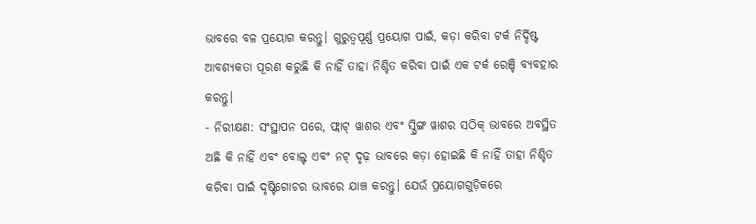ଭାବରେ ବଳ ପ୍ରୟୋଗ କରନ୍ତୁ। ଗୁରୁତ୍ୱପୂର୍ଣ୍ଣ ପ୍ରୟୋଗ ପାଇଁ, କଡ଼ା କରିବା ଟର୍କ ନିର୍ଦ୍ଦିଷ୍ଟ ଆବଶ୍ୟକତା ପୂରଣ କରୁଛି କି ନାହିଁ ତାହା ନିଶ୍ଚିତ କରିବା ପାଇଁ ଏକ ଟର୍କ ରେଞ୍ଚି ବ୍ୟବହାର କରନ୍ତୁ।
- ନିରୀକ୍ଷଣ: ସଂସ୍ଥାପନ ପରେ, ଫ୍ଲାଟ୍ ୱାଶର ଏବଂ ସ୍ପ୍ରିଙ୍ଗ ୱାଶର ସଠିକ୍ ଭାବରେ ଅବସ୍ଥିତ ଅଛି କି ନାହିଁ ଏବଂ ବୋଲ୍ଟ ଏବଂ ନଟ୍ ଦୃଢ଼ ଭାବରେ କଡ଼ା ହୋଇଛି କି ନାହିଁ ତାହା ନିଶ୍ଚିତ କରିବା ପାଇଁ ଦୃଷ୍ଟିଗୋଚର ଭାବରେ ଯାଞ୍ଚ କରନ୍ତୁ। ଯେଉଁ ପ୍ରୟୋଗଗୁଡ଼ିକରେ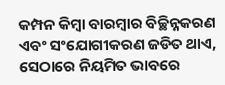କମ୍ପନ କିମ୍ବା ବାରମ୍ବାର ବିଚ୍ଛିନ୍ନକରଣ ଏବଂ ସଂଯୋଗୀକରଣ ଜଡିତ ଥାଏ, ସେଠାରେ ନିୟମିତ ଭାବରେ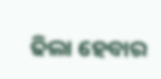ଢିଲା ହେବାର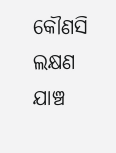କୌଣସି ଲକ୍ଷଣ ଯାଞ୍ଚ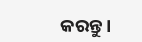କରନ୍ତୁ।